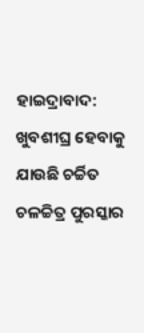ହାଇଦ୍ରାବାଦ: ଖୁବଶୀଘ୍ର ହେବାକୁ ଯାଉଛି ଚର୍ଚ୍ଚିତ ଚଳଚ୍ଚିତ୍ର ପୁରସ୍କାର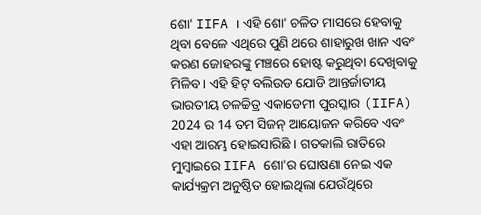ଶୋ' IIFA । ଏହି ଶୋ' ଚଳିତ ମାସରେ ହେବାକୁ ଥିବା ବେଳେ ଏଥିରେ ପୁଣି ଥରେ ଶାହାରୁଖ ଖାନ ଏବଂ କରଣ ଜୋହରଙ୍କୁ ମଞ୍ଚରେ ହୋଷ୍ଟ କରୁଥିବା ଦେଖିବାକୁ ମିଳିବ । ଏହି ହିଟ୍ ବଲିଉଡ ଯୋଡି ଆନ୍ତର୍ଜାତୀୟ ଭାରତୀୟ ଚଳଚ୍ଚିତ୍ର ଏକାଡେମୀ ପୁରସ୍କାର (IIFA) 2024 ର 14 ତମ ସିଜନ୍ ଆୟୋଜନ କରିବେ ଏବଂ ଏହା ଆରମ୍ଭ ହୋଇସାରିଛି । ଗତକାଲି ରାତିରେ ମୁମ୍ବାଇରେ IIFA ଶୋ'ର ଘୋଷଣା ନେଇ ଏକ କାର୍ଯ୍ୟକ୍ରମ ଅନୁଷ୍ଠିତ ହୋଇଥିଲା ଯେଉଁଥିରେ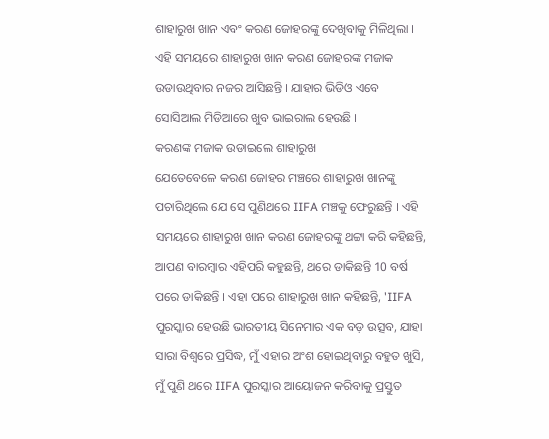ଶାହାରୁଖ ଖାନ ଏବଂ କରଣ ଜୋହରଙ୍କୁ ଦେଖିବାକୁ ମିଳିଥିଲା । ଏହି ସମୟରେ ଶାହାରୁଖ ଖାନ କରଣ ଜୋହରଙ୍କ ମଜାକ ଉଡାଉଥିବାର ନଜର ଆସିଛନ୍ତି । ଯାହାର ଭିଡିଓ ଏବେ ସୋସିଆଲ ମିଡିଆରେ ଖୁବ ଭାଇରାଲ ହେଉଛି ।
କରଣଙ୍କ ମଜାକ ଉଡାଇଲେ ଶାହାରୁଖ
ଯେତେବେଳେ କରଣ ଜୋହର ମଞ୍ଚରେ ଶାହାରୁଖ ଖାନଙ୍କୁ ପଚାରିଥିଲେ ଯେ ସେ ପୁଣିଥରେ IIFA ମଞ୍ଚକୁ ଫେରୁଛନ୍ତି । ଏହି ସମୟରେ ଶାହାରୁଖ ଖାନ କରଣ ଜୋହରଙ୍କୁ ଥଟ୍ଟା କରି କହିଛନ୍ତି, ଆପଣ ବାରମ୍ବାର ଏହିପରି କହୁଛନ୍ତି, ଥରେ ଡାକିଛନ୍ତି 10 ବର୍ଷ ପରେ ଡାକିଛନ୍ତି । ଏହା ପରେ ଶାହାରୁଖ ଖାନ କହିଛନ୍ତି, 'IIFA ପୁରସ୍କାର ହେଉଛି ଭାରତୀୟ ସିନେମାର ଏକ ବଡ଼ ଉତ୍ସବ, ଯାହା ସାରା ବିଶ୍ୱରେ ପ୍ରସିଦ୍ଧ, ମୁଁ ଏହାର ଅଂଶ ହୋଇଥିବାରୁ ବହୁତ ଖୁସି, ମୁଁ ପୁଣି ଥରେ IIFA ପୁରସ୍କାର ଆୟୋଜନ କରିବାକୁ ପ୍ରସ୍ତୁତ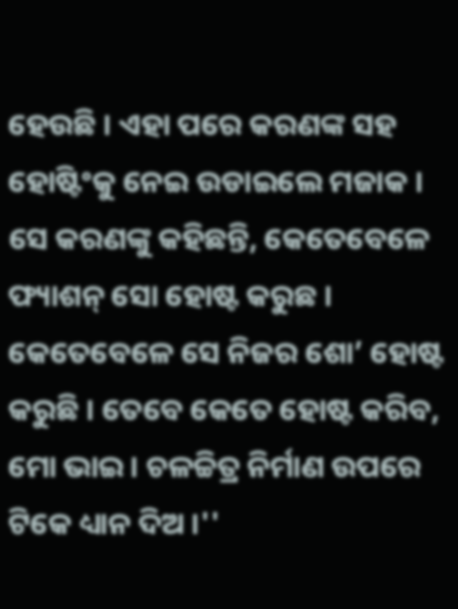ହେଉଛି । ଏହା ପରେ କରଣଙ୍କ ସହ ହୋଷ୍ଟିଂକୁ ନେଇ ଉଡାଇଲେ ମଜାକ । ସେ କରଣଙ୍କୁ କହିଛନ୍ତି, କେତେବେଳେ ଫ୍ୟାଶନ୍ ସୋ ହୋଷ୍ଟ କରୁଛ । କେତେବେଳେ ସେ ନିଜର ଶୋ’ ହୋଷ୍ଟ କରୁଛି । ତେବେ କେତେ ହୋଷ୍ଟ କରିବ, ମୋ ଭାଇ । ଚଳଚ୍ଚିତ୍ର ନିର୍ମାଣ ଉପରେ ଟିକେ ଧ୍ୟାନ ଦିଅ ।''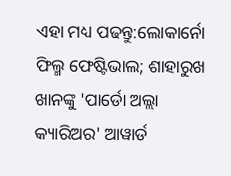ଏହା ମଧ୍ୟ ପଢନ୍ତୁ:ଲୋକାର୍ନୋ ଫିଲ୍ମ ଫେଷ୍ଟିଭାଲ; ଶାହାରୁଖ ଖାନଙ୍କୁ 'ପାର୍ଡୋ ଅଲ୍ଲା କ୍ୟାରିଅର' ଆୱାର୍ଡ